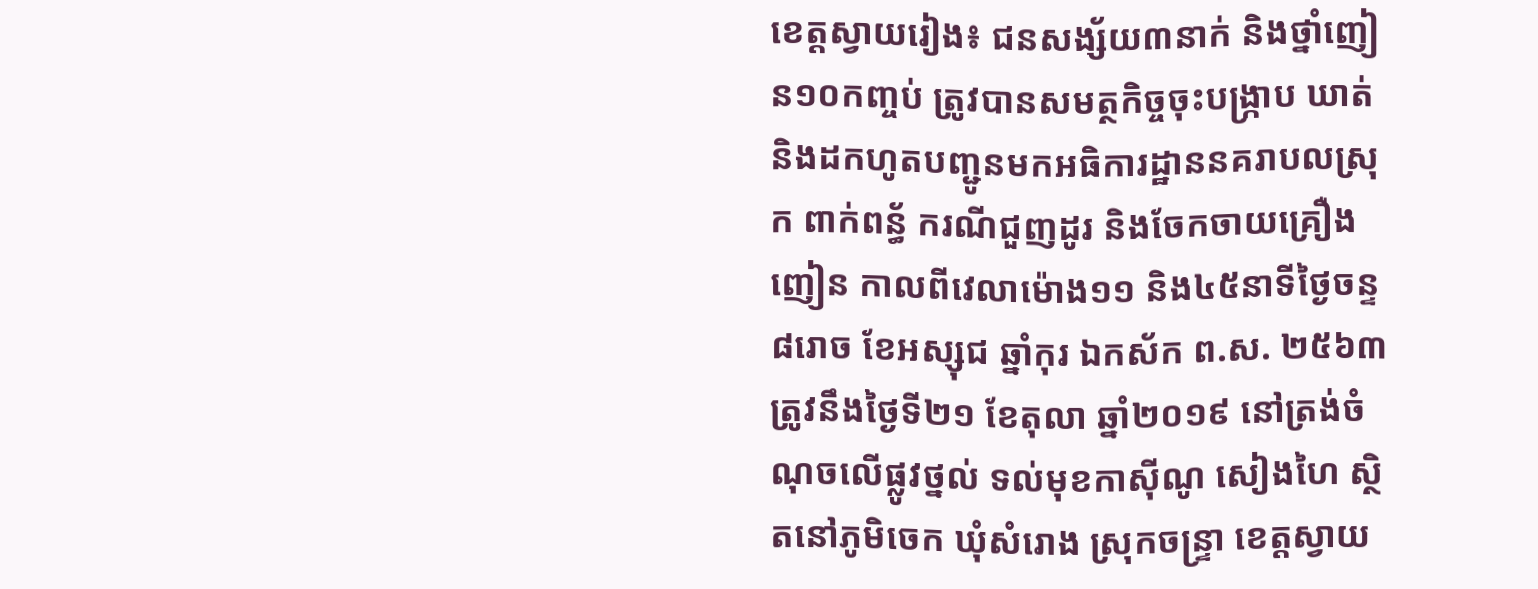ខេត្តស្វាយរៀង៖ ជនសង្ស័យ៣នាក់ និងថ្នាំញៀន១០កញ្ចប់ ត្រូវបានសមត្ថកិច្ចចុះបង្ក្រាប ឃាត់ និងដកហូតបញ្ជូនមកអធិការដ្ឋាននគរាបលស្រុក ពាក់ពន្ធ័ ករណីជួញដូរ និងចែកចាយគ្រឿងញៀន កាលពីវេលាម៉ោង១១ និង៤៥នាទីថ្ងៃចន្ទ ៨រោច ខែអស្សុជ ឆ្នាំកុរ ឯកស័ក ព.ស. ២៥៦៣ ត្រូវនឹងថ្ងៃទី២១ ខែតុលា ឆ្នាំ២០១៩ នៅត្រង់ចំណុចលើផ្លូវថ្នល់ ទល់មុខកាសុីណូ សៀងហៃ ស្ថិតនៅភូមិចេក ឃុំសំរោង ស្រុកចន្រ្ទា ខេត្តស្វាយ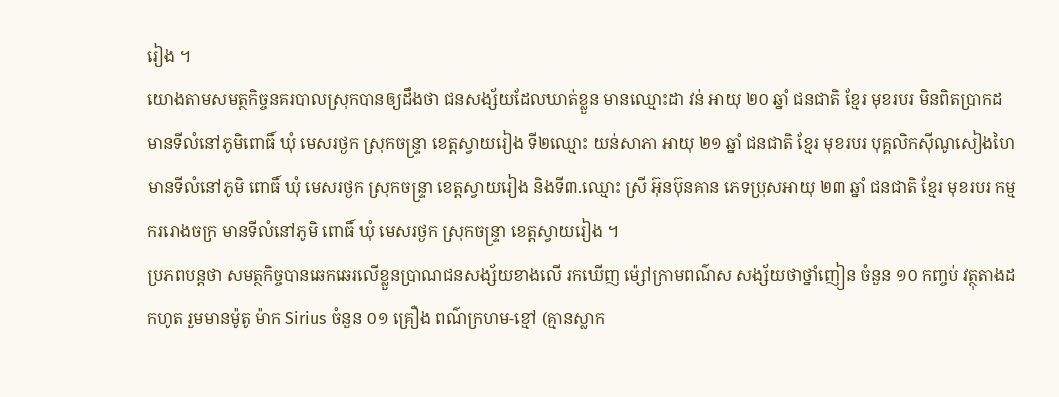រៀង ។
យោងតាមសមត្ថកិច្ចនគរបាលស្រុកបានឲ្យដឹងថា ជនសង្ស័យដែលឃាត់ខ្លួន មានឈ្មោះដា វន់ អាយុ ២០ ឆ្នាំ ជនជាតិ ខ្មែរ មុខរបរ មិនពិតប្រាកដ មានទីលំនៅភូមិពោធិ៍ ឃុំ មេសរថ្ងក ស្រុកចន្រ្ទា ខេត្តស្វាយរៀង ទី២ឈ្មោះ យន់សាភា អាយុ ២១ ឆ្នាំ ជនជាតិ ខ្មែរ មុខរបរ បុគ្គលិកសុីណូសៀងហៃ មានទីលំនៅភូមិ ពោធិ៍ ឃុំ មេសរថ្ងក ស្រុកចន្រ្ទា ខេត្តស្វាយរៀង និងទី៣.ឈ្មោះ ស្រី អ៊ុនប៊ុនគាន ភេទប្រុសអាយុ ២៣ ឆ្នាំ ជនជាតិ ខ្មែរ មុខរបរ កម្មកររោងចក្រ មានទីលំនៅភូមិ ពោធិ៍ ឃុំ មេសរថ្ងក ស្រុកចន្រ្ទា ខេត្តស្វាយរៀង ។
ប្រភពបន្តថា សមត្ថកិច្ចបានឆេកឆេរលើខ្លួនប្រាណជនសង្ស័យខាងលើ រកឃើញ ម៉្សៅក្រាមពណ៌ស សង្ស័យថាថ្នាំញៀន ចំនួន ១០ កញ្ចប់ វត្ថុតាងដកហូត រួមមានម៉ូតូ ម៉ាក Sirius ចំនួន ០១ គ្រឿង ពណ៌ក្រហម-ខ្មៅ (គ្មានស្លាក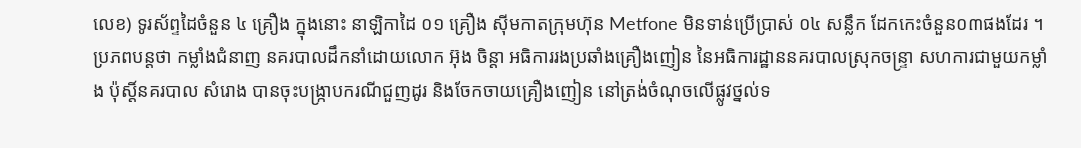លេខ) ទូរស័ព្ទដៃចំនួន ៤ គ្រឿង ក្នុងនោះ នាឡិកាដៃ ០១ គ្រឿង សុីមកាតក្រុមហ៊ុន Metfone មិនទាន់ប្រើប្រាស់ ០៤ សន្លឹក ដែកកេះចំនួន០៣ផងដែរ ។
ប្រភពបន្តថា កម្លាំងជំនាញ នគរបាលដឹកនាំដោយលោក អ៊ុង ចិន្តា អធិការរងប្រឆាំងគ្រឿងញៀន នៃអធិការដ្ឋាននគរបាលស្រុកចន្រ្ទា សហការជាមួយកម្លាំង ប៉ុស្តិ៍នគរបាល សំរោង បានចុះបង្ក្រាបករណីជួញដូរ និងចែកចាយគ្រឿងញៀន នៅត្រង់ចំណុចលើផ្លូវថ្នល់ទ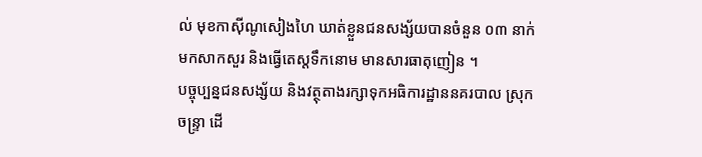ល់ មុខកាសុីណូសៀងហៃ ឃាត់ខ្លួនជនសង្ស័យបានចំនួន ០៣ នាក់មកសាកសួរ និងធ្វើតេស្តទឹកនោម មានសារធាតុញៀន ។
បច្ចុប្បន្នជនសង្ស័យ និងវត្ថុតាងរក្សាទុកអធិការដ្ឋាននគរបាល ស្រុកចន្រ្ទា ដើ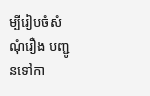ម្បីរៀបចំសំណុំរឿង បញ្ជូនទៅកា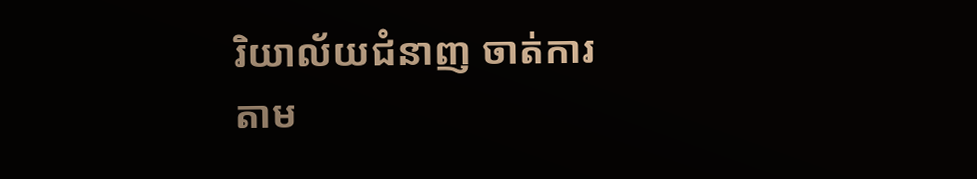រិយាល័យជំនាញ ចាត់ការតាម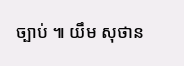ច្បាប់ ៕ យឹម សុថាន